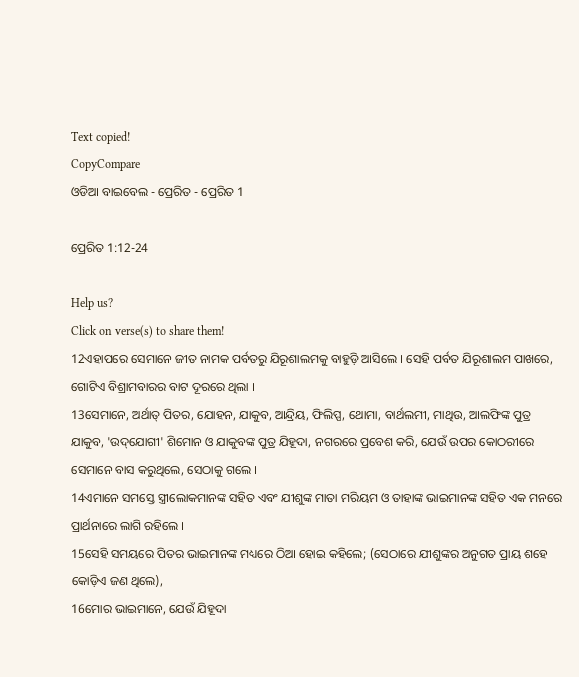Text copied!
CopyCompare
ଓଡିଆ ବାଇବେଲ - ପ୍ରେରିତ - ପ୍ରେରିତ 1

ପ୍ରେରିତ 1:12-24

Help us?
Click on verse(s) to share them!
12ଏହାପରେ ସେମାନେ ଜୀତ ନାମକ ପର୍ବତରୁ ଯିରୂଶାଲମକୁ ବାହୁଡ଼ି ଆସିଲେ । ସେହି ପର୍ବତ ଯିରୂଶାଲମ ପାଖରେ, ଗୋଟିଏ ବିଶ୍ରାମବାରର ବାଟ ଦୂରରେ ଥିଲା ।
13ସେମାନେ, ଅର୍ଥାତ୍ ପିତର, ଯୋହନ, ଯାକୁବ, ଆନ୍ଦ୍ରିୟ, ଫିଲିପ୍ପ, ଥୋମା, ବାର୍ଥଲମୀ, ମାଥିଉ, ଆଲଫିଙ୍କ ପୁତ୍ର ଯାକୁବ, 'ଉଦ୍‌ଯୋଗୀ' ଶିମୋନ ଓ ଯାକୁବଙ୍କ ପୁତ୍ର ଯିହୂଦା, ନଗରରେ ପ୍ରବେଶ କରି, ଯେଉଁ ଉପର କୋଠରୀରେ ସେମାନେ ବାସ କରୁଥିଲେ, ସେଠାକୁ ଗଲେ ।
14ଏମାନେ ସମସ୍ତେ ସ୍ତ୍ରୀଲୋକମାନଙ୍କ ସହିତ ଏବଂ ଯୀଶୁଙ୍କ ମାତା ମରିୟମ ଓ ତାହାଙ୍କ ଭାଇମାନଙ୍କ ସହିତ ଏକ ମନରେ ପ୍ରାର୍ଥନାରେ ଲାଗି ରହିଲେ ।
15ସେହି ସମୟରେ ପିତର ଭାଇମାନଙ୍କ ମଧ୍ୟରେ ଠିଆ ହୋଇ କହିଲେ; (ସେଠାରେ ଯୀଶୁଙ୍କର ଅନୁଗତ ପ୍ରାୟ ଶହେ କୋଡ଼ିଏ ଜଣ ଥିଲେ),
16ମୋର ଭାଇମାନେ, ଯେଉଁ ଯିହୂଦା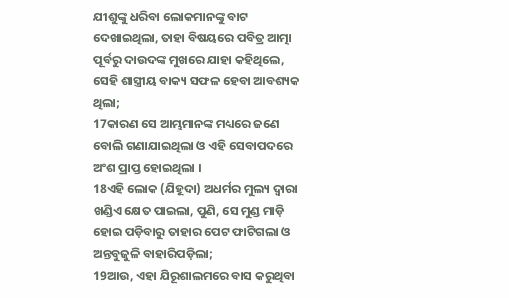ଯୀଶୁଙ୍କୁ ଧରିବା ଲୋକମାନଙ୍କୁ ବାଟ ଦେଖାଇଥିଲା, ତାହା ବିଷୟରେ ପବିତ୍ର ଆତ୍ମା ପୂର୍ବରୁ ଦାଉଦଙ୍କ ମୁଖରେ ଯାହା କହିଥିଲେ, ସେହି ଶାସ୍ତ୍ରୀୟ ବାକ୍ୟ ସଫଳ ହେବା ଆବଶ୍ୟକ ଥିଲା;
17କାରଣ ସେ ଆମ୍ଭମାନଙ୍କ ମଧ୍ୟରେ ଜଣେ ବୋଲି ଗଣାଯାଇଥିଲା ଓ ଏହି ସେବାପଦରେ ଅଂଶ ପ୍ରାପ୍ତ ହୋଇଥିଲା ।
18ଏହି ଲୋକ (ଯିହୂଦା) ଅଧର୍ମର ମୁଲ୍ୟ ଦ୍ୱାରା ଖଣ୍ଡିଏ କ୍ଷେତ ପାଇଲା, ପୁଣି, ସେ ମୁଣ୍ଡ ମାଡ଼ି ହୋଇ ପଡ଼ିବାରୁ ତାହାର ପେଟ ଫାଟିଗଲା ଓ ଅନ୍ତବୁଜୁଳି ବାହାରିପଡ଼ିଲା;
19ଆଉ, ଏହା ଯିରୂଶାଲମରେ ବାସ କରୁଥିବା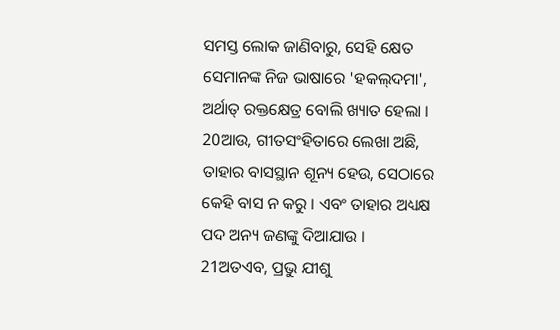ସମସ୍ତ ଲୋକ ଜାଣିବାରୁ, ସେହି କ୍ଷେତ ସେମାନଙ୍କ ନିଜ ଭାଷାରେ 'ହକଲ୍‌ଦମା', ଅର୍ଥାତ୍ ରକ୍ତକ୍ଷେତ୍ର ବୋଲି ଖ୍ୟାତ ହେଲା ।
20ଆଉ, ଗୀତସଂହିତାରେ ଲେଖା ଅଛି, ତାହାର ବାସସ୍ଥାନ ଶୂନ୍ୟ ହେଉ, ସେଠାରେ କେହି ବାସ ନ କରୁ । ଏବଂ ତାହାର ଅଧ୍ୟକ୍ଷ ପଦ ଅନ୍ୟ ଜଣଙ୍କୁ ଦିଆଯାଉ ।
21ଅତଏବ, ପ୍ରଭୁ ଯୀଶୁ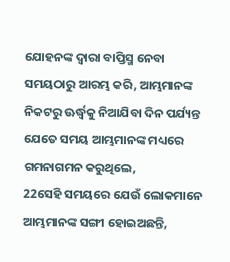ଯୋହନଙ୍କ ଦ୍ୱାରା ବାପ୍ତିସ୍ମ ନେବା ସମୟଠାରୁ ଆରମ୍ଭ କରି, ଆମ୍ଭମାନଙ୍କ ନିକଟରୁ ଊର୍ଦ୍ଧ୍ୱକୁ ନିଆଯିବା ଦିନ ପର୍ଯ୍ୟନ୍ତ ଯେତେ ସମୟ ଆମ୍ଭମାନଙ୍କ ମଧ୍ୟରେ ଗମନାଗମନ କରୁଥିଲେ,
22ସେହି ସମୟରେ ଯେଉଁ ଲୋକମାନେ ଆମ୍ଭମାନଙ୍କ ସଙ୍ଗୀ ହୋଇଅଛନ୍ତି,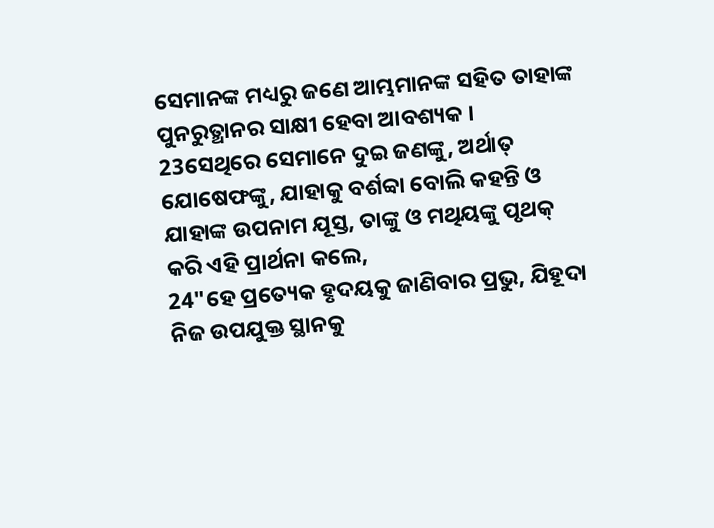ସେମାନଙ୍କ ମଧ୍ୟରୁ ଜଣେ ଆମ୍ଭମାନଙ୍କ ସହିତ ତାହାଙ୍କ ପୁନରୁତ୍ଥାନର ସାକ୍ଷୀ ହେବା ଆବଶ୍ୟକ ।
23ସେଥିରେ ସେମାନେ ଦୁଇ ଜଣଙ୍କୁ, ଅର୍ଥାତ୍ ଯୋଷେଫଙ୍କୁ, ଯାହାକୁ ବର୍ଶବ୍ବା ବୋଲି କହନ୍ତି ଓ ଯାହାଙ୍କ ଉପନାମ ଯୂସ୍ତ, ତାଙ୍କୁ ଓ ମଥିୟଙ୍କୁ ପୃଥକ୍ କରି ଏହି ପ୍ରାର୍ଥନା କଲେ,
24"ହେ ପ୍ରତ୍ୟେକ ହୃଦୟକୁ ଜାଣିବାର ପ୍ରଭୁ, ଯିହୂଦା ନିଜ ଉପଯୁକ୍ତ ସ୍ଥାନକୁ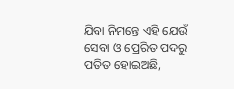ଯିବା ନିମନ୍ତେ ଏହି ଯେଉଁ ସେବା ଓ ପ୍ରେରିତ ପଦରୁ ପତିତ ହୋଇଅଛି,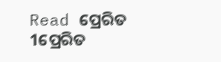Read ପ୍ରେରିତ 1ପ୍ରେରିତ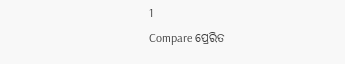1
Compare ପ୍ରେରିତ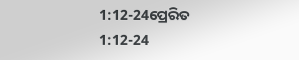1:12-24ପ୍ରେରିତ 1:12-24